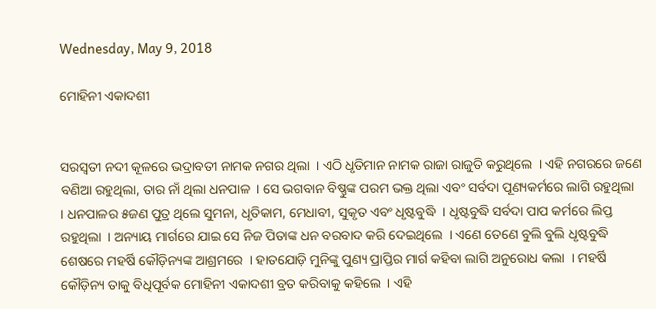Wednesday, May 9, 2018

ମୋହିନୀ ଏକାଦଶୀ


ସରସ୍ୱତୀ ନଦୀ କୂଳରେ ଭଦ୍ରାବତୀ ନାମକ ନଗର ଥିଲା  । ଏଠି ଧୃତିମାନ ନାମକ ରାଜା ରାଜୁତି କରୁଥିଲେ  । ଏହି ନଗରରେ ଜଣେ ବଣିଆ ରହୁଥିଲା, ତାର ନାଁ ଥିଲା ଧନପାଳ  । ସେ ଭଗବାନ ବିଷ୍ଣୁଙ୍କ ପରମ ଭକ୍ତ ଥିଲା ଏବଂ ସର୍ବଦା ପୂଣ୍ୟକର୍ମରେ ଲାଗି ରହୁଥିଲା  । ଧନପାଳର ୫ଜଣ ପୁତ୍ର ଥିଲେ ସୁମନା, ଧୃତିକାମ, ମେଧାବୀ, ସୁକୃତ ଏବଂ ଧୃଷ୍ଟବୁଦ୍ଧି  । ଧୃଷ୍ଟବୁଦ୍ଧି ସର୍ବଦା ପାପ କର୍ମରେ ଲିପ୍ତ ରହୁଥିଲା  । ଅନ୍ୟାୟ ମାର୍ଗରେ ଯାଇ ସେ ନିଜ ପିତାଙ୍କ ଧନ ବରବାଦ କରି ଦେଇଥିଲେ  । ଏଣେ ତେଣେ ବୁଲି ବୁଲି ଧୃଷ୍ଟବୁଦ୍ଧି ଶେଷରେ ମହର୍ଷି କୌଡ଼ିନ୍ୟଙ୍କ ଆଶ୍ରମରେ  । ହାତଯୋଡ଼ି ମୁନିଙ୍କୁ ପୁଣ୍ୟ ପ୍ରାପ୍ତିର ମାର୍ଗ କହିବା ଲାଗି ଅନୁରୋଧ କଲା  । ମହର୍ଷି କୌଡ଼ିନ୍ୟ ତାକୁ ବିଧିପୂର୍ବକ ମୋହିନୀ ଏକାଦଶୀ ବ୍ରତ କରିବାକୁ କହିଲେ  । ଏହି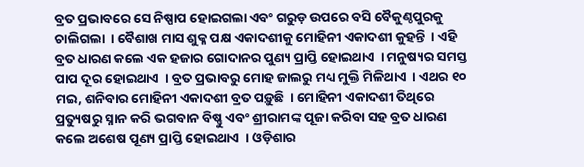ବ୍ରତ ପ୍ରଭାବରେ ସେ ନିଷ୍ପାପ ହୋଇଗଲା ଏବଂ ଗରୁଡ଼ ଉପରେ ବସି ବୈକୁଣ୍ଠପୁରକୁ ଚାଲିଗଲା  । ବୈଶାଖ ମାସ ଶୁକ୍ଳ ପକ୍ଷ ଏକାଦଶୀକୁ ମୋହିନୀ ଏକାଦଶୀ କୁହନ୍ତି  । ଏହି ବ୍ରତ ଧାରଣ କଲେ ଏକ ହଜାର ଗୋଦାନର ପୁଣ୍ୟ ପ୍ରାପ୍ତି ହୋଇଥାଏ  । ମନୁଷ୍ୟର ସମସ୍ତ ପାପ ଦୂର ହୋଇଥାଏ  । ବ୍ରତ ପ୍ରଭାବରୁ ମୋହ ଜାଲରୁ ମଧ୍ୟ ମୁକ୍ତି ମିଳିଥାଏ  । ଏଥର ୧୦ ମଇ, ଶନିବାର ମୋହିନୀ ଏକାଦଶୀ ବ୍ରତ ପଡ଼ୁଛି  । ମୋହିନୀ ଏକାଦଶୀ ତିଥିରେ ପ୍ରତ୍ୟୁଷରୁ ସ୍ନାନ କରି ଭଗବାନ ବିଷ୍ଣୁ ଏବଂ ଶ୍ରୀରାମଙ୍କ ପୂଜା କରିବା ସହ ବ୍ରତ ଧାରଣ କଲେ ଅଶେଷ ପୂଣ୍ୟ ପ୍ରାପ୍ତି ହୋଇଥାଏ  । ଓଡ଼ିଶାର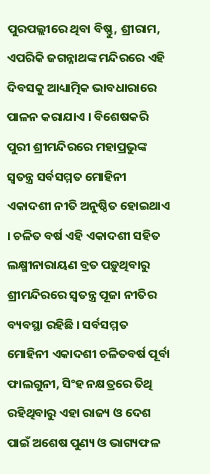ପୁରପଲ୍ଲୀରେ ଥିବା ବିଷ୍ଣୁ, ଶ୍ରୀରାମ, ଏପରିକି ଜଗନ୍ନାଥଙ୍କ ମନ୍ଦିରରେ ଏହି ଦିବସକୁ ଆଧ୍ୟାତ୍ମିକ ଭାବଧାରାରେ ପାଳନ କରାଯାଏ । ବିଶେଷକରି ପୁରୀ ଶ୍ରୀମନ୍ଦିରରେ ମହାପ୍ରଭୁଙ୍କ ସ୍ୱତନ୍ତ୍ର ସର୍ବସମ୍ମତ ମୋହିନୀ ଏକାଦଶୀ ନୀତି ଅନୁଷ୍ଠିତ ହୋଇଥାଏ । ଚଳିତ ବର୍ଷ ଏହି ଏକାଦଶୀ ସହିତ ଲକ୍ଷ୍ମୀନାରାୟଣ ବ୍ରତ ପଡ଼ୁଥିବାରୁ ଶ୍ରୀମନ୍ଦିରରେ ସ୍ୱତନ୍ତ୍ର ପୂଜା ନୀତିର ବ୍ୟବସ୍ଥା ରହିଛି । ସର୍ବସମ୍ମତ ମୋହିନୀ ଏକାଦଶୀ ଚଳିତବର୍ଷ ପୂର୍ବା ଫାଲଗୁନୀ, ସିଂହ ନକ୍ଷତ୍ରରେ ତିଥି ରହିଥିବାରୁ ଏହା ରାଜ୍ୟ ଓ ଦେଶ ପାଇଁ ଅଶେଷ ପୁଣ୍ୟ ଓ ଭାଗ୍ୟଫଳ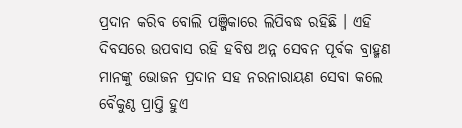ପ୍ରଦାନ କରିବ ବୋଲି ପଞ୍ଜିକାରେ ଲିପିବଦ୍ଧ ରହିଛି । ଏହି ଦିବସରେ ଉପବାସ ରହି ହବିଷ ଅନ୍ନ ସେବନ ପୂର୍ବକ ବ୍ରାହ୍ମଣ ମାନଙ୍କୁ ଭୋଜନ ପ୍ରଦାନ ସହ ନରନାରାୟଣ ସେବା କଲେ ବୈକୁଣ୍ଠ ପ୍ରାପ୍ତି ହୁଏ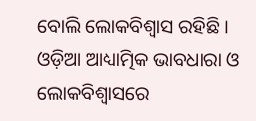ବୋଲି ଲୋକବିଶ୍ୱାସ ରହିଛି । ଓଡ଼ିଆ ଆଧ୍ୟାତ୍ମିକ ଭାବଧାରା ଓ ଲୋକବିଶ୍ୱାସରେ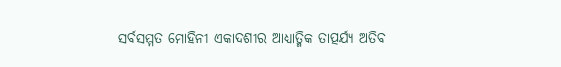ସର୍ବସମ୍ମତ ମୋହିନୀ ଏକାଦଶୀର ଆଧ୍ୟାତ୍ମିକ ତାତ୍ପର୍ଯ୍ୟ ଅତିବ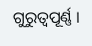ଗୁରୁତ୍ୱପୂର୍ଣ୍ଣ ।